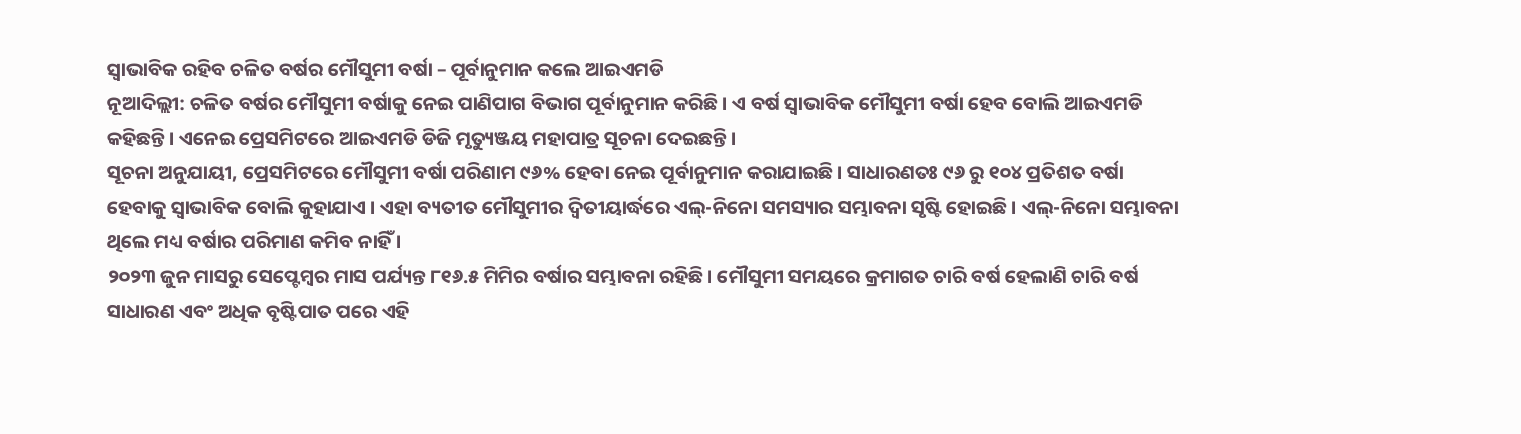ସ୍ୱାଭାବିକ ରହିବ ଚଳିତ ବର୍ଷର ମୌସୁମୀ ବର୍ଷା – ପୂର୍ବାନୁମାନ କଲେ ଆଇଏମଡି
ନୂଆଦିଲ୍ଲୀ: ଚଳିତ ବର୍ଷର ମୌସୁମୀ ବର୍ଷାକୁ ନେଇ ପାଣିପାଗ ବିଭାଗ ପୂର୍ବାନୁମାନ କରିଛି । ଏ ବର୍ଷ ସ୍ୱାଭାବିକ ମୌସୁମୀ ବର୍ଷା ହେବ ବୋଲି ଆଇଏମଡି କହିଛନ୍ତି । ଏନେଇ ପ୍ରେସମିଟରେ ଆଇଏମଡି ଡିଜି ମୃତ୍ୟୁଞ୍ଜୟ ମହାପାତ୍ର ସୂଚନା ଦେଇଛନ୍ତି ।
ସୂଚନା ଅନୁଯାୟୀ, ପ୍ରେସମିଟରେ ମୌସୁମୀ ବର୍ଷା ପରିଣାମ ୯୬% ହେବା ନେଇ ପୂର୍ବାନୁମାନ କରାଯାଇଛି । ସାଧାରଣତଃ ୯୬ ରୁ ୧୦୪ ପ୍ରତିଶତ ବର୍ଷା ହେବାକୁ ସ୍ୱାଭାବିକ ବୋଲି କୁହାଯାଏ । ଏହା ବ୍ୟତୀତ ମୌସୁମୀର ଦ୍ୱିତୀୟାର୍ଦ୍ଧରେ ଏଲ୍-ନିନୋ ସମସ୍ୟାର ସମ୍ଭାବନା ସୃଷ୍ଟି ହୋଇଛି । ଏଲ୍-ନିନୋ ସମ୍ଭାବନା ଥିଲେ ମଧ୍ୟ ବର୍ଷାର ପରିମାଣ କମିବ ନାହିଁ ।
୨୦୨୩ ଜୁନ ମାସରୁ ସେପ୍ଟେମ୍ବର ମାସ ପର୍ଯ୍ୟନ୍ତ ୮୧୬.୫ ମିମିର ବର୍ଷାର ସମ୍ଭାବନା ରହିଛି । ମୌସୁମୀ ସମୟରେ କ୍ରମାଗତ ଚାରି ବର୍ଷ ହେଲାଣି ଚାରି ବର୍ଷ ସାଧାରଣ ଏବଂ ଅଧିକ ବୃଷ୍ଟିପାତ ପରେ ଏହି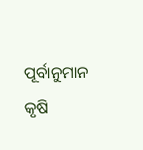ପୂର୍ବାନୁମାନ କୃଷି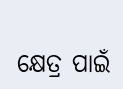କ୍ଷେତ୍ର ପାଇଁ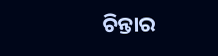ଚିନ୍ତାର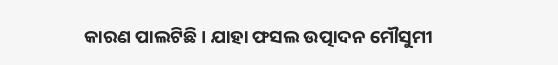କାରଣ ପାଲଟିଛି । ଯାହା ଫସଲ ଉତ୍ପାଦନ ମୌସୁମୀ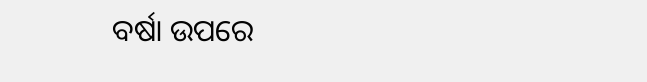ବର୍ଷା ଉପରେ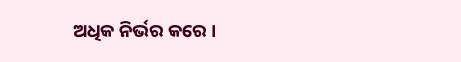ଅଧିକ ନିର୍ଭର କରେ ।